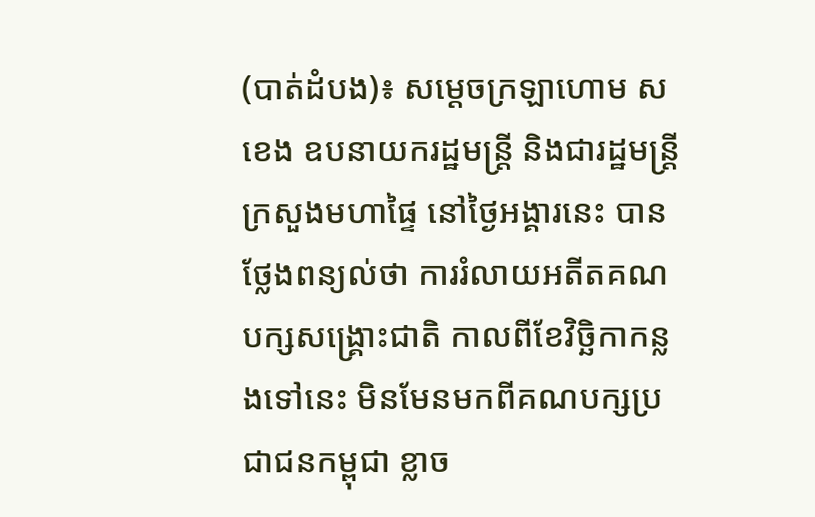(បាត់ដំបង)៖ សម្តេចក្រឡាហោម ស ខេង ឧបនាយករដ្ឋមន្រ្តី និងជារដ្ឋមន្រ្តីក្រសួងមហាផ្ទៃ នៅថ្ងៃអង្គារនេះ បានថ្លែងពន្យល់ថា ការរំលាយអតីតគណបក្សសង្រ្គោះជាតិ កាលពីខែវិច្ឆិកាកន្លងទៅនេះ មិនមែនមកពីគណបក្សប្រជាជនកម្ពុជា ខ្លាច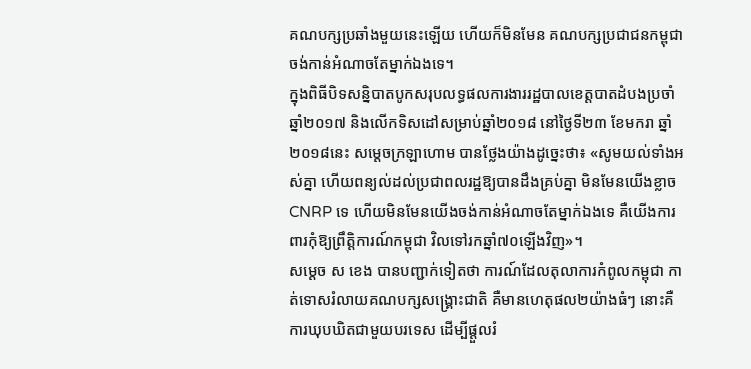គណបក្សប្រឆាំងមួយនេះឡើយ ហើយក៏មិនមែន គណបក្សប្រជាជនកម្ពុជា ចង់កាន់អំណាចតែម្នាក់ឯងទេ។
ក្នុងពិធីបិទសន្និបាតបូកសរុបលទ្ធផលការងាររដ្ឋបាលខេត្តបាតដំបងប្រចាំឆ្នាំ២០១៧ និងលើកទិសដៅសម្រាប់ឆ្នាំ២០១៨ នៅថ្ងៃទី២៣ ខែមករា ឆ្នាំ២០១៨នេះ សម្តេចក្រឡាហោម បានថ្លែងយ៉ាងដូច្នេះថា៖ «សូមយល់ទាំងអស់គ្នា ហើយពន្យល់ដល់ប្រជាពលរដ្ឋឱ្យបានដឹងគ្រប់គ្នា មិនមែនយើងខ្លាច CNRP ទេ ហើយមិនមែនយើងចង់កាន់អំណាចតែម្នាក់ឯងទេ គឺយើងការពារកុំឱ្យព្រឹត្តិការណ៍កម្ពុជា វិលទៅរកឆ្នាំ៧០ឡើងវិញ»។
សម្តេច ស ខេង បានបញ្ជាក់ទៀតថា ការណ៍ដែលតុលាការកំពូលកម្ពុជា កាត់ទោសរំលាយគណបក្សសង្រ្គោះជាតិ គឺមានហេតុផល២យ៉ាងធំៗ នោះគឺ ការឃុបឃិតជាមួយបរទេស ដើម្បីផ្តួលរំ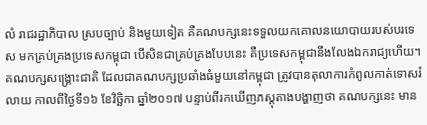លំ រាជរដ្ឋាភិបាល ស្របច្បាប់ និងមួយទៀត គឺគណបក្សនេះទទួលយកគោលនយោបាយរបស់បរទេស មកគ្រប់គ្រងប្រទេសកម្ពុជា បើសិនជាគ្រប់គ្រងបែបនេះ គឺប្រទេសកម្ពុជានឹងលែងឯករាជ្យហើយ។
គណបក្សសង្រ្គោះជាតិ ដែលជាគណបក្សប្រឆាំងធំមួយនៅកម្ពុជា ត្រូវបានតុលាការកំពូលកាត់ទោសរំលាយ កាលពីថ្ងៃទី១៦ ខែវិច្ឆិកា ឆ្នាំ២០១៧ បន្ទាប់ពីរកឃើញភស្តុតាងបង្ហាញថា គណបក្សនេះ មាន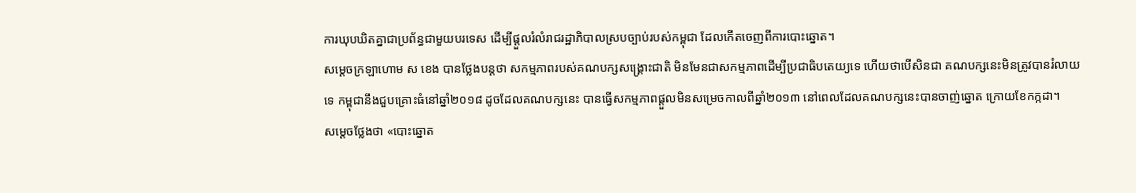ការឃុបឃិតគ្នាជាប្រព័ន្ធជាមួយបរទេស ដើម្បីផ្តួលរំលំរាជរដ្ឋាភិបាលស្របច្បាប់របស់កម្ពុជា ដែលកើតចេញពីការបោះឆ្នោត។
សម្តេចក្រឡាហោម ស ខេង បានថ្លែងបន្តថា សកម្មភាពរបស់គណបក្សសង្រ្គោះជាតិ មិនមែនជាសកម្មភាពដើម្បីប្រជាធិបតេយ្យទេ ហើយថាបើសិនជា គណបក្សនេះមិនត្រូវបានរំលាយទេ កម្ពុជានឹងជួបគ្រោះធំនៅឆ្នាំ២០១៨ ដូចដែលគណបក្សនេះ បានធ្វើសកម្មភាពផ្តួលមិនសម្រេចកាលពីឆ្នាំ២០១៣ នៅពេលដែលគណបក្សនេះបានចាញ់ឆ្នោត ក្រោយខែកក្កដា។
សម្តេចថ្លែងថា «បោះឆ្នោត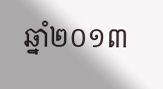ឆ្នាំ២០១៣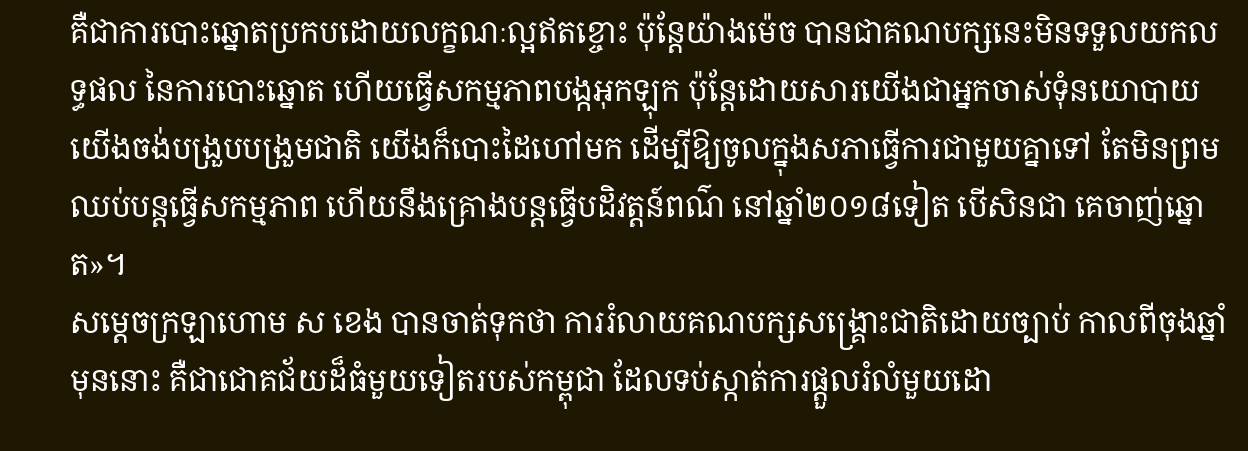គឺជាការបោះឆ្នោតប្រកបដោយលក្ខណៈល្អឥតខ្ចោះ ប៉ុន្តែយ៉ាងម៉េច បានជាគណបក្សនេះមិនទទួលយកលទ្ធផល នៃការបោះឆ្នោត ហើយធ្វើសកម្មភាពបង្កអុកឡុក ប៉ុន្តែដោយសារយើងជាអ្នកចាស់ទុំនយោបាយ យើងចង់បង្រួបបង្រួមជាតិ យើងក៏បោះដៃហៅមក ដើម្បីឱ្យចូលក្នុងសភាធ្វើការជាមួយគ្នាទៅ តែមិនព្រមឈប់បន្តធ្វើសកម្មភាព ហើយនឹងគ្រោងបន្តធ្វើបដិវត្តន៍ពណ៌ នៅឆ្នាំ២០១៨ទៀត បើសិនជា គេចាញ់ឆ្នោត»។
សម្តេចក្រឡាហោម ស ខេង បានចាត់ទុកថា ការរំលាយគណបក្សសង្រ្គោះជាតិដោយច្បាប់ កាលពីចុងឆ្នាំមុននោះ គឺជាជោគជ័យដ៏ធំមួយទៀតរបស់កម្ពុជា ដែលទប់ស្កាត់ការផ្តួលរំលំមួយដោ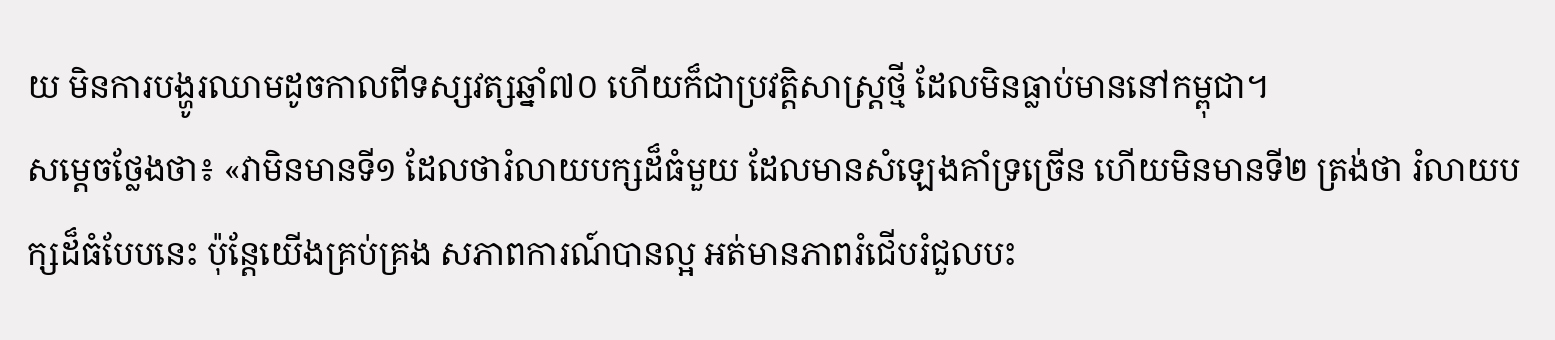យ មិនការបង្ហូរឈាមដូចកាលពីទស្សវត្សឆ្នាំ៧០ ហើយក៏ជាប្រវត្តិសាស្រ្តថ្មី ដែលមិនធ្លាប់មាននៅកម្ពុជា។
សម្តេចថ្លែងថា៖ «វាមិនមានទី១ ដែលថារំលាយបក្សដ៏ធំមួយ ដែលមានសំឡេងគាំទ្រច្រើន ហើយមិនមានទី២ ត្រង់ថា រំលាយបក្សដ៏ធំបែបនេះ ប៉ុន្តែយើងគ្រប់គ្រង សភាពការណ៍បានល្អ អត់មានភាពរំជើបរំជួលបះ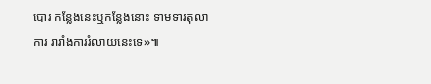បោរ កន្លែងនេះឬកន្លែងនោះ ទាមទារតុលាការ រារាំងការរំលាយនេះទេ»៕